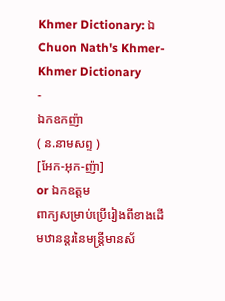Khmer Dictionary: ឯ
Chuon Nath's Khmer-Khmer Dictionary
-
ឯកឧកញ៉ា
( ន.នាមសព្ទ )
[អែក-អុក-ញ៉ា]
or ឯកឧត្ដម
ពាក្យសម្រាប់ប្រើរៀងពីខាងដើមឋានន្តរនៃមន្រ្តីមានស័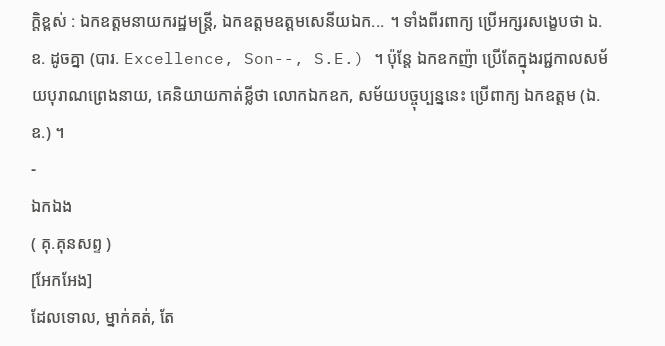ក្តិខ្ពស់ : ឯកឧត្ដមនាយករដ្ឋមន្រ្តី, ឯកឧត្ដមឧត្ដមសេនីយឯក... ។ ទាំងពីរពាក្យ ប្រើអក្សរសង្ខេបថា ឯ. ឧ. ដូចគ្នា (បារ. Excellence, Son--, S.E.) ។ ប៉ុន្តែ ឯកឧកញ៉ា ប្រើតែក្នុងរជ្ជកាលសម័យបុរាណព្រេងនាយ, គេនិយាយកាត់ខ្លីថា លោកឯកឧក, សម័យបច្ចុប្បន្ននេះ ប្រើពាក្យ ឯកឧត្ដម (ឯ. ឧ.) ។
-
ឯកឯង
( គុ.គុនសព្ទ )
[អែកអែង]
ដែលទោល, ម្នាក់គត់, តែ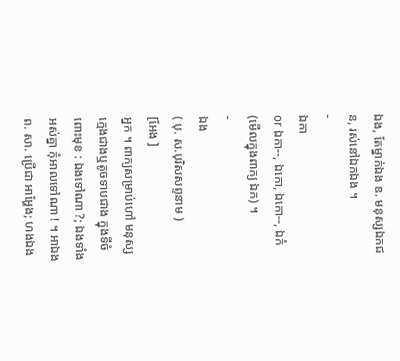ឯង, តែម្នាក់ឯង ឧ. មនុស្សឯកជន, រស់នៅឯកឯង ។
-
ឯកា
or ឯកា--, ឯកោ, ឯកោ--, ឯកំ
(មើលក្នុងពាក្យ ឯក) ។
-
ឯង
( បុ. ស.បុរិសសព្ទនាម )
[អែង ]
អ្នក ។ ពាក្យសម្រាប់ហៅ មនុស្សក្មេងជាងឬតូចទាបជាង ក្នុងទីចំពោះមុខ : ឯងទៅណា ?; ឯងទាំងអស់គ្នា កុំអាលទៅណា ! ។ អាឯង ព. សា. ប្រើជា អាអ្ហែង; ហងឯង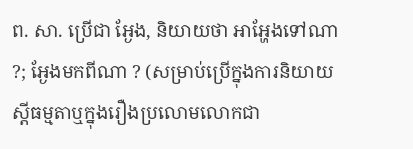ព. សា. ប្រើជា អ្ងែង, និយាយថា អាអ្ហែងទៅណា ?; អ្ងែងមកពីណា ? (សម្រាប់ប្រើក្នុងការនិយាយស្ដីធម្មតាឬក្នុងរឿងប្រលោមលោកជា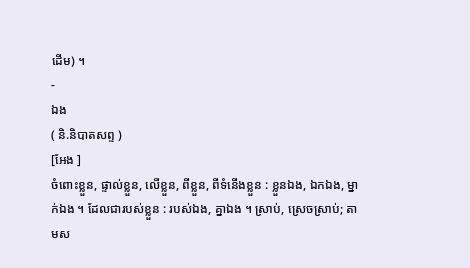ដើម) ។
-
ឯង
( និ.និបាតសព្ទ )
[អែង ]
ចំពោះខ្លួន, ផ្ទាល់ខ្លួន, លើខ្លួន, ពីខ្លួន, ពីទំនើងខ្លួន : ខ្លួនឯង, ឯកឯង, ម្នាក់ឯង ។ ដែលជារបស់ខ្លួន : របស់ឯង, គ្នាឯង ។ ស្រាប់, ស្រេចស្រាប់; តាមស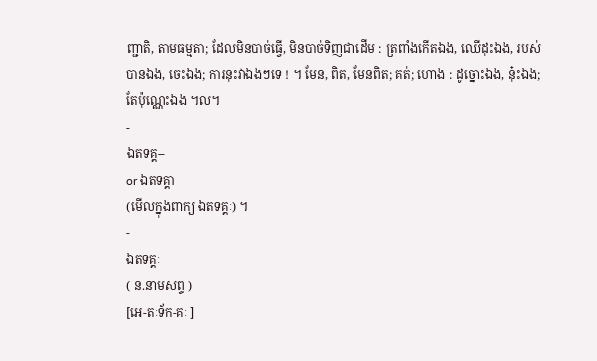ញ្ជាតិ, តាមធម្មតា; ដែលមិនបាច់ធ្វើ, មិនបាច់ទិញជាដើម : ត្រពាំងកើតឯង, ឈើដុះឯង, របស់បានឯង, ចេះឯង; ការនុះវាឯងៗទេ ! ។ មែន, ពិត, មែនពិត; គត់; ហោង : ដូច្នោះឯង, នុ៎ះឯង; តែប៉ុណ្ណេះឯង ។ល។
-
ឯតទគ្គ--
or ឯតទគ្គា
(មើលក្នុងពាក្យ ឯតទគ្គៈ) ។
-
ឯតទគ្គៈ
( ន.នាមសព្ទ )
[អេ-តៈទ័ក-គៈ ]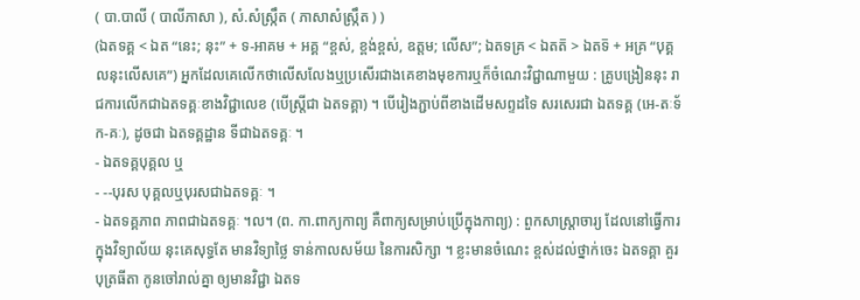( បា.បាលី ( បាលីភាសា ), សំ.សំស្រ្កឹត ( ភាសាសំស្រ្កឹត ) )
(ឯតទគ្គ < ឯត “នេះ; នុះ” + ទ-អាគម + អគ្គ “ខ្ពស់, ខ្ពង់ខ្ពស់, ឧត្ដម; លើស”; ឯតទគ្រ < ឯតត៑ > ឯតទ៑ + អគ្រ “បុគ្គលនុះលើសគេ”) អ្នកដែលគេលើកថាលើសលែងឬប្រសើរជាងគេខាងមុខការឬក៏ចំណេះវិជ្ជាណាមួយ : គ្រូបង្រៀននុះ រាជការលើកជាឯតទគ្គៈខាងវិជ្ជាលេខ (បើស្ត្រីជា ឯតទគ្គា) ។ បើរៀងភ្ជាប់ពីខាងដើមសព្ទដទៃ សរសេរជា ឯតទគ្គ (អេ-តៈទ័ក-គៈ), ដូចជា ឯតទគ្គដ្ឋាន ទីជាឯតទគ្គៈ ។
- ឯតទគ្គបុគ្គល ឬ
- --បុរស បុគ្គលឬបុរសជាឯតទគ្គៈ ។
- ឯតទគ្គភាព ភាពជាឯតទគ្គៈ ។ល។ (ព. កា.ពាក្យកាព្យ គឺពាក្យសម្រាប់ប្រើក្នុងកាព្យ) : ពួកសាស្រ្តាចារ្យ ដែលនៅធ្វើការ ក្នុងវិទ្យាល័យ នុះគេសុទ្ធតែ មានវិទ្យាថ្លៃ ទាន់កាលសម័យ នៃការសិក្សា ។ ខ្លះមានចំណេះ ខ្ពស់ដល់ថ្នាក់ចេះ ឯតទគ្គា គួរបុត្រធីតា កូនចៅរាល់គ្នា ឲ្យមានវិជ្ជា ឯតទ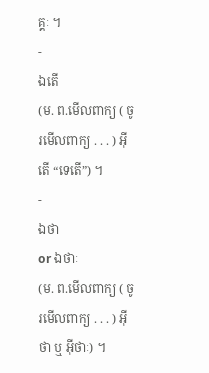គ្គៈ ។
-
ឯតើ
(ម. ព.មើលពាក្យ ( ចូរមើលពាក្យ . . . ) អ៊ីតើ “ទេតើ”) ។
-
ឯថា
or ឯថាៈ
(ម. ព.មើលពាក្យ ( ចូរមើលពាក្យ . . . ) អ៊ីថា ឬ អ៊ីថាៈ) ។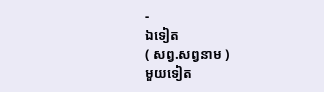-
ឯទៀត
( សព្វ.សព្វនាម )
មួយទៀត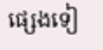ផ្សេងទៀ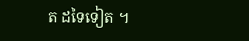ត ដទៃទៀត ។